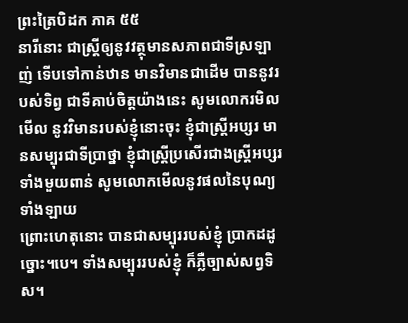ព្រះត្រៃបិដក ភាគ ៥៥
នារីនោះ ជាស្ត្រីឲ្យនូវវត្ថុមានសភាពជាទីស្រឡាញ់ ទើបទៅកាន់ឋាន មានវិមានជាដើម បាននូវរបស់ទិព្វ ជាទីគាប់ចិត្តយ៉ាងនេះ សូមលោករមិលមើល នូវវិមានរបស់ខ្ញុំនោះចុះ ខ្ញុំជាស្ត្រីអប្សរ មានសម្បុរជាទីប្រាថ្នា ខ្ញុំជាស្ត្រីប្រសើរជាងស្ត្រីអប្សរទាំងមួយពាន់ សូមលោកមើលនូវផលនៃបុណ្យទាំងឡាយ
ព្រោះហេតុនោះ បានជាសម្បុររបស់ខ្ញុំ ប្រាកដដូច្នោះ។បេ។ ទាំងសម្បុររបស់ខ្ញុំ ក៏ភ្លឺច្បាស់សព្វទិស។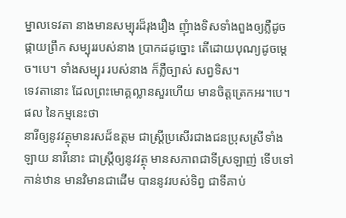ម្នាលទេវតា នាងមានសម្បុរដ៏រុងរឿង ញុំាងទិសទាំងពួងឲ្យភ្លឺដូចផ្កាយព្រឹក សម្បុររបស់នាង ប្រាកដដូច្នោះ តើដោយបុណ្យដូចម្តេច។បេ។ ទាំងសម្បុរ របស់នាង ក៏ភ្លឺច្បាស់ សព្វទិស។
ទេវតានោះ ដែលព្រះមោគ្គល្លានសួរហើយ មានចិត្តត្រេកអរ។បេ។ ផល នៃកម្មនេះថា
នារីឲ្យនូវវត្ថុមានរសដ៏ឧត្តម ជាស្ត្រីប្រសើរជាងជនប្រុសស្រីទាំងឡាយ នារីនោះ ជាស្ត្រីឲ្យនូវវត្ថុ មានសភាពជាទីស្រឡាញ់ ទើបទៅកាន់ឋាន មានវិមានជាដើម បាននូវរបស់ទិព្វ ជាទីគាប់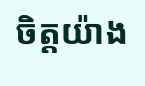ចិត្តយ៉ាង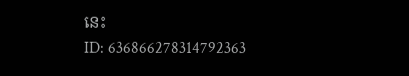នេះ
ID: 636866278314792363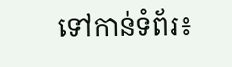ទៅកាន់ទំព័រ៖